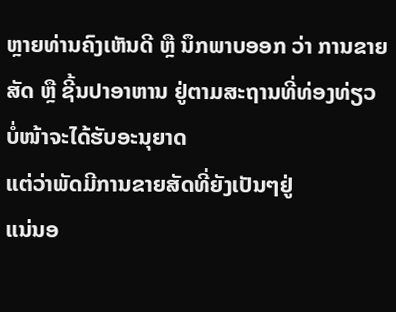ຫຼາຍທ່ານຄົງເຫັນດີ ຫຼື ນຶກພາບອອກ ວ່າ ການຂາຍສັດ ຫຼື ຊີ້ນປາອາຫານ ຢູ່ຕາມສະຖານທີ່ທ່ອງທ່ຽວ ບໍ່ໜ້າຈະໄດ້ຮັບອະນຸຍາດ
ແຕ່ວ່າພັດມີການຂາຍສັດທີ່ຍັງເປັນໆຢູ່
ແນ່ນອ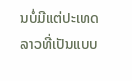ນບໍ່ມີແຕ່ປະເທດລາວທີ່ເປັນແບບ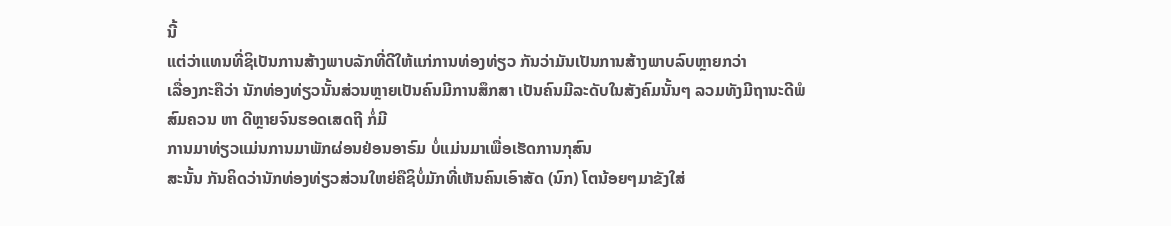ນີ້
ແຕ່ວ່າແທນທີ່ຊິເປັນການສ້າງພາບລັກທີ່ດີໃຫ້ແກ່ການທ່ອງທ່ຽວ ກັນວ່າມັນເປັນການສ້າງພາບລົບຫຼາຍກວ່າ
ເລື່ອງກະຄືວ່າ ນັກທ່ອງທ່ຽວນັ້ນສ່ວນຫຼາຍເປັນຄົນມີການສຶກສາ ເປັນຄົນມີລະດັບໃນສັງຄົມນັ້ນໆ ລວມທັງມີຖານະດີພໍສົມຄວນ ຫາ ດີຫຼາຍຈົນຮອດເສດຖີ ກໍ່ມີ
ການມາທ່ຽວແມ່ນການມາພັກຜ່ອນຢ່ອນອາຣົມ ບໍ່ແມ່ນມາເພື່ອເຮັດການກຸສົນ
ສະນັ້ນ ກັນຄິດວ່ານັກທ່ອງທ່ຽວສ່ວນໃຫຍ່ຄືຊິບໍ່ມັກທີ່ເຫັນຄົນເອົາສັດ (ນົກ) ໂຕນ້ອຍໆມາຂັງໃສ່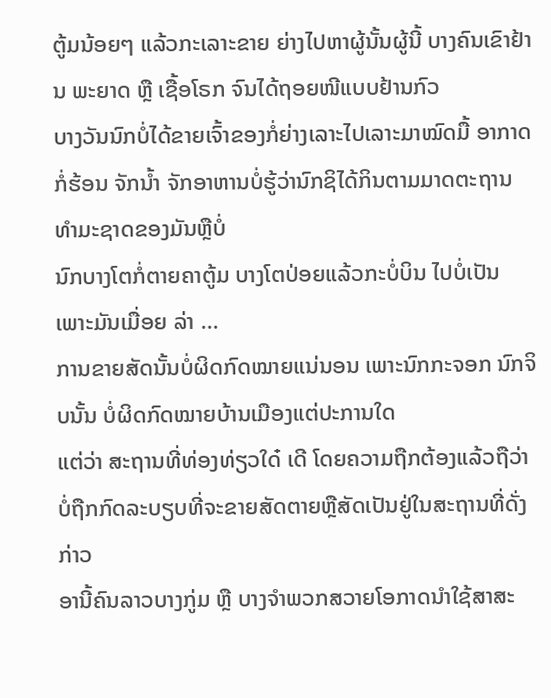ຕູ້ມນ້ອຍໆ ແລ້ວກະເລາະຂາຍ ຍ່າງໄປຫາຜູ້ນັ້ນຜູ້ນີ້ ບາງຄົນເຂົາຢ້ານ ພະຍາດ ຫຼື ເຊື້ອໂຣກ ຈົນໄດ້ຖອຍໜີແບບຢ້ານກົວ
ບາງວັນນົກບໍ່ໄດ້ຂາຍເຈົ້າຂອງກໍ່ຍ່າງເລາະໄປເລາະມາໝົດມື້ ອາກາດກໍ່ຮ້ອນ ຈັກນ້ຳ ຈັກອາຫານບໍ່ຮູ້ວ່ານົກຊິໄດ້ກິນຕາມມາດຕະຖານ ທຳມະຊາດຂອງມັນຫຼືບໍ່
ນົກບາງໂຕກໍ່ຕາຍຄາຕູ້ມ ບາງໂຕປ່ອຍແລ້ວກະບໍ່ບິນ ໄປບໍ່ເປັນ ເພາະມັນເມື່ອຍ ລ່າ ...
ການຂາຍສັດນັ້ນບໍ່ຜິດກົດໝາຍແນ່ນອນ ເພາະນົກກະຈອກ ນົກຈິບນັ້ນ ບໍ່ຜິດກົດໝາຍບ້ານເມືອງແຕ່ປະການໃດ
ແຕ່ວ່າ ສະຖານທີ່ທ່ອງທ່ຽວໃດ໋ ເດີ ໂດຍຄວາມຖືກຕ້ອງແລ້ວຖືວ່າ ບໍ່ຖືກກົດລະບຽບທີ່ຈະຂາຍສັດຕາຍຫຼືສັດເປັນຢູ່ໃນສະຖານທີ່ດັ່ງກ່າວ
ອານີ້ຄົນລາວບາງກູ່ມ ຫຼື ບາງຈຳພວກສວາຍໂອກາດນຳໃຊ້ສາສະ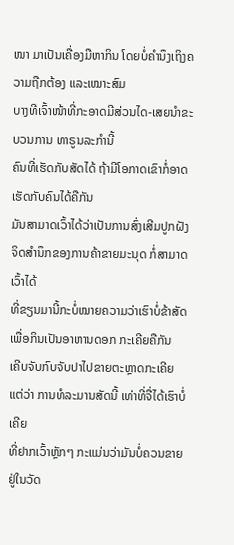ໜາ ມາເປັນເຄື່ອງມືຫາກິນ ໂດຍບໍ່ຄຳນຶງເຖິງຄວາມຖືກຕ້ອງ ແລະເໝາະສົມ
ບາງທີເຈົ້າໜ້າທີ່ກະອາດມີສ່ວນໄດ-ເສຍນຳຂະບວນການ ທາຣູນລະກຳນີ້
ຄົນທີ່ເຮັດກັບສັດໄດ້ ຖ້າມີໂອກາດເຂົາກໍ່ອາດເຮັດກັບຄົນໄດ້ຄືກັນ
ມັນສາມາດເວົ້າໄດ້ວ່າເປັນການສົ່ງເສີມປູກຝັງຈິດສຳນຶກຂອງການຄ້າຂາຍມະນຸດ ກໍ່ສາມາດເວົ້າໄດ້
ທີ່ຂຽນມານີ້ກະບໍ່ໝາຍຄວາມວ່າເຮົາບໍ່ຂ້າສັດເພື່ອກິນເປັນອາຫານດອກ ກະເຄີຍຄືກັນ
ເຄີບຈັບກົບຈັບປາໄປຂາຍຕະຫຼາດກະເຄີຍ
ແຕ່ວ່າ ການທໍລະມານສັດນີ້ ເທ່າທີ່ຈື່ໄດ້ເຮົາບໍ່ເຄີຍ
ທີ່ຢາກເວົ້າຫຼັກໆ ກະແມ່ນວ່າມັນບໍ່ຄວນຂາຍຢູ່ໃນວັດ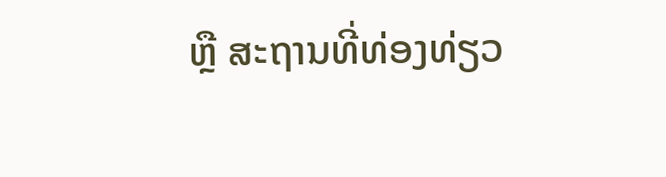ຫຼື ສະຖານທີ່ທ່ອງທ່ຽວ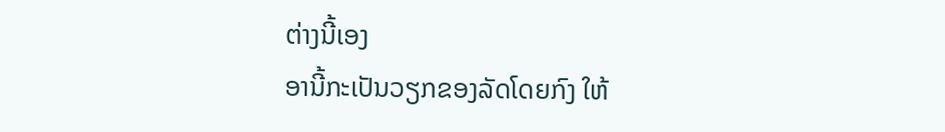ຕ່າງນີ້ເອງ
ອານີ້ກະເປັນວຽກຂອງລັດໂດຍກົງ ໃຫ້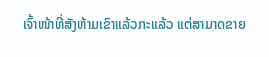ເຈົ້າໜ້າທີ່ສັງຫ້າມເຂົາແລ້ວກະແລ້ວ ແຕ່ສາມາດຂາຍ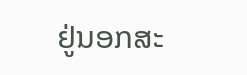ຢູ່ນອກສະ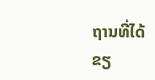ຖານທີ່ໄດ້
ຂຽ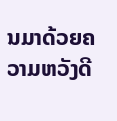ນມາດ້ວຍຄວາມຫວັງດີ